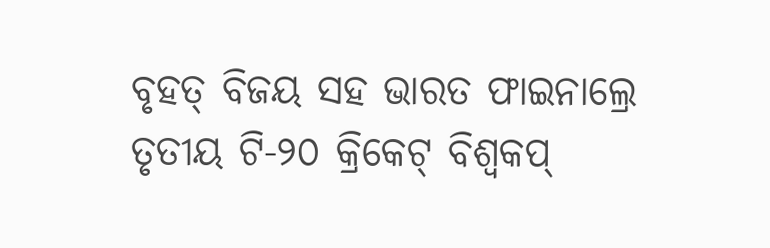ବୃହତ୍ ବିଜୟ ସହ ଭାରତ ଫାଇନାଲ୍ରେ
ତୃତୀୟ ଟି-୨୦ କ୍ରିକେଟ୍ ବିଶ୍ୱକପ୍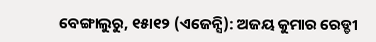ବେଙ୍ଗାଲୁରୁ, ୧୫ା୧୨ (ଏଜେନ୍ସି): ଅଜୟ କୁମାର ରେଡ୍ଡୀ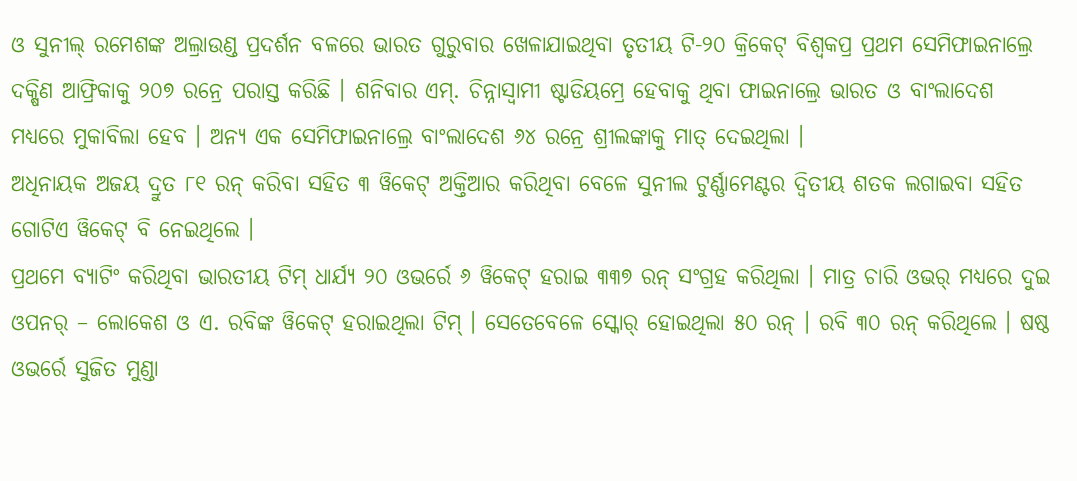ଓ ସୁନୀଲ୍ ରମେଶଙ୍କ ଅଲ୍ରାଉଣ୍ଡ ପ୍ରଦର୍ଶନ ବଳରେ ଭାରତ ଗୁରୁବାର ଖେଳାଯାଇଥିବା ତୃତୀୟ ଟି-୨୦ କ୍ରିକେଟ୍ ବିଶ୍ୱକପ୍ର ପ୍ରଥମ ସେମିଫାଇନାଲ୍ରେ ଦକ୍ଷିଣ ଆଫ୍ରିକାକୁ ୨୦୭ ରନ୍ରେ ପରାସ୍ତ କରିଛି । ଶନିବାର ଏମ୍. ଚିନ୍ନାସ୍ୱାମୀ ଷ୍ଟାଡିୟମ୍ରେ ହେବାକୁ ଥିବା ଫାଇନାଲ୍ରେ ଭାରତ ଓ ବାଂଲାଦେଶ ମଧ୍ୟରେ ମୁକାବିଲା ହେବ । ଅନ୍ୟ ଏକ ସେମିଫାଇନାଲ୍ରେ ବାଂଲାଦେଶ ୬୪ ରନ୍ରେ ଶ୍ରୀଲଙ୍କାକୁ ମାତ୍ ଦେଇଥିଲା ।
ଅଧିନାୟକ ଅଜୟ ଦ୍ରୁତ ୮୧ ରନ୍ କରିବା ସହିତ ୩ ୱିକେଟ୍ ଅକ୍ତିଆର କରିଥିବା ବେଳେ ସୁନୀଲ ଟୁର୍ଣ୍ଣାମେଣ୍ଟର ଦ୍ୱିତୀୟ ଶତକ ଲଗାଇବା ସହିତ ଗୋଟିଏ ୱିକେଟ୍ ବି ନେଇଥିଲେ ।
ପ୍ରଥମେ ବ୍ୟାଟିଂ କରିଥିବା ଭାରତୀୟ ଟିମ୍ ଧାର୍ଯ୍ୟ ୨୦ ଓଭର୍ରେ ୬ ୱିକେଟ୍ ହରାଇ ୩୩୭ ରନ୍ ସଂଗ୍ରହ କରିଥିଲା । ମାତ୍ର ଚାରି ଓଭର୍ ମଧ୍ୟରେ ଦୁଇ ଓପନର୍ – ଲୋକେଶ ଓ ଏ. ରବିଙ୍କ ୱିକେଟ୍ ହରାଇଥିଲା ଟିମ୍ । ସେତେବେଳେ ସ୍କୋର୍ ହୋଇଥିଲା ୫୦ ରନ୍ । ରବି ୩୦ ରନ୍ କରିଥିଲେ । ଷଷ୍ଠ ଓଭର୍ରେ ସୁଜିତ ମୁଣ୍ଡା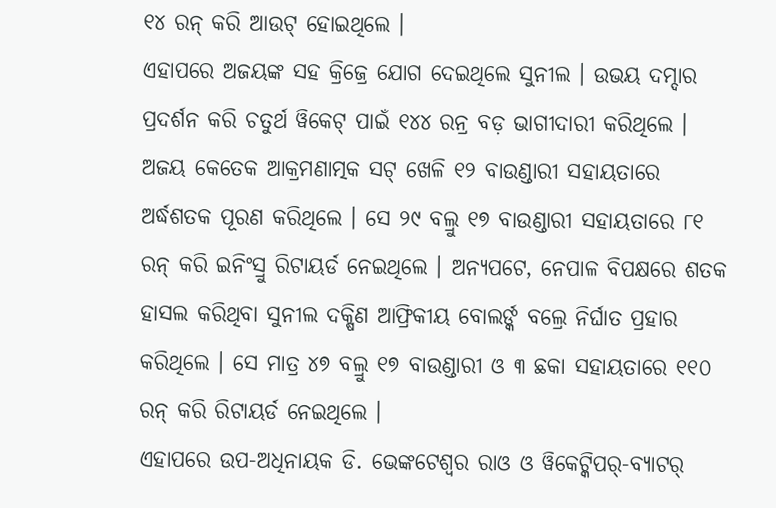୧୪ ରନ୍ କରି ଆଉଟ୍ ହୋଇଥିଲେ ।
ଏହାପରେ ଅଜୟଙ୍କ ସହ କ୍ରିଜ୍ରେ ଯୋଗ ଦେଇଥିଲେ ସୁନୀଲ । ଉଭୟ ଦମ୍ଦାର ପ୍ରଦର୍ଶନ କରି ଚତୁର୍ଥ ୱିକେଟ୍ ପାଇଁ ୧୪୪ ରନ୍ର ବଡ଼ ଭାଗୀଦାରୀ କରିଥିଲେ । ଅଜୟ କେତେକ ଆକ୍ରମଣାତ୍ମକ ସଟ୍ ଖେଳି ୧୨ ବାଉଣ୍ଡାରୀ ସହାୟତାରେ ଅର୍ଦ୍ଧଶତକ ପୂରଣ କରିଥିଲେ । ସେ ୨୯ ବଲ୍ରୁ ୧୭ ବାଉଣ୍ଡାରୀ ସହାୟତାରେ ୮୧ ରନ୍ କରି ଇନିଂସ୍ରୁ ରିଟାୟର୍ଡ ନେଇଥିଲେ । ଅନ୍ୟପଟେ, ନେପାଳ ବିପକ୍ଷରେ ଶତକ ହାସଲ କରିଥିବା ସୁନୀଲ ଦକ୍ଷିଣ ଆଫ୍ରିକୀୟ ବୋଲର୍ଙ୍କ ବଲ୍ରେ ନିର୍ଘାତ ପ୍ରହାର କରିଥିଲେ । ସେ ମାତ୍ର ୪୭ ବଲ୍ରୁ ୧୭ ବାଉଣ୍ଡାରୀ ଓ ୩ ଛକା ସହାୟତାରେ ୧୧୦ ରନ୍ କରି ରିଟାୟର୍ଡ ନେଇଥିଲେ ।
ଏହାପରେ ଉପ-ଅଧିନାୟକ ଡି. ଭେଙ୍କଟେଶ୍ୱର ରାଓ ଓ ୱିକେଟ୍କିପର୍-ବ୍ୟାଟର୍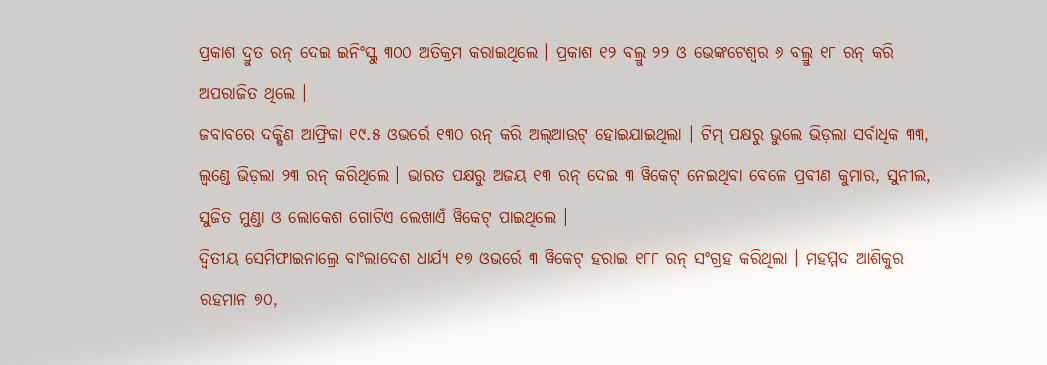ପ୍ରକାଶ ଦ୍ରୁତ ରନ୍ ଦେଇ ଇନିଂସ୍କୁ ୩୦୦ ଅତିକ୍ରମ କରାଇଥିଲେ । ପ୍ରକାଶ ୧୨ ବଲ୍ରୁ ୨୨ ଓ ଭେଙ୍କଟେଶ୍ୱର ୬ ବଲ୍ରୁ ୧୮ ରନ୍ କରି ଅପରାଜିତ ଥିଲେ ।
ଜବାବରେ ଦକ୍ଷିଣ ଆଫ୍ରିକା ୧୯.୫ ଓଭର୍ରେ ୧୩୦ ରନ୍ କରି ଅଲ୍ଆଉଟ୍ ହୋଇଯାଇଥିଲା । ଟିମ୍ ପକ୍ଷରୁ ଭୁଲେ ଭିଡ଼ଲା ସର୍ବାଧିକ ୩୩, ଲ୍ୱଣ୍ଡେ ଭିଡ଼ଲା ୨୩ ରନ୍ କରିଥିଲେ । ଭାରତ ପକ୍ଷରୁ ଅଜୟ ୧୩ ରନ୍ ଦେଇ ୩ ୱିକେଟ୍ ନେଇଥିବା ବେଳେ ପ୍ରବୀଣ କୁମାର, ସୁନୀଲ, ସୁଜିତ ମୁଣ୍ଡା ଓ ଲୋକେଶ ଗୋଟିଏ ଲେଖାଏଁ ୱିକେଟ୍ ପାଇଥିଲେ ।
ଦ୍ୱିତୀୟ ସେମିଫାଇନାଲ୍ରେ ବାଂଲାଦେଶ ଧାର୍ଯ୍ୟ ୧୭ ଓଭର୍ରେ ୩ ୱିକେଟ୍ ହରାଇ ୧୮୮ ରନ୍ ସଂଗ୍ରହ କରିଥିଲା । ମହମ୍ମଦ ଆଶିକୁର ରହମାନ ୭୦,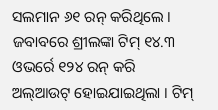ସଲମାନ ୬୧ ରନ୍ କରିଥିଲେ । ଜବାବରେ ଶ୍ରୀଲଙ୍କା ଟିମ୍ ୧୪.୩ ଓଭର୍ରେ ୧୨୪ ରନ୍ କରି ଅଲ୍ଆଉଟ୍ ହୋଇଯାଇଥିଲା । ଟିମ୍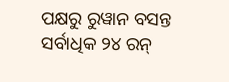ପକ୍ଷରୁ ରୁୱାନ ବସନ୍ତ ସର୍ବାଧିକ ୨୪ ରନ୍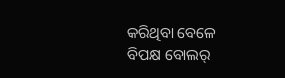କରିଥିବା ବେଳେ ବିପକ୍ଷ ବୋଲର୍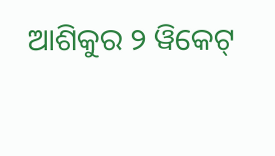ଆଶିକୁର ୨ ୱିକେଟ୍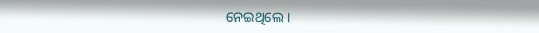ନେଇଥିଲେ ।